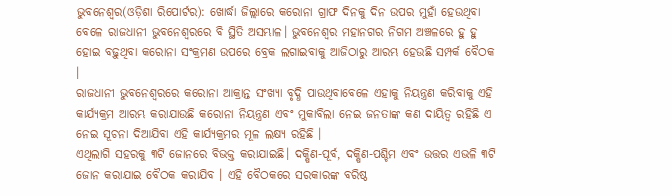ଭୁବନେଶ୍ୱର(ଓଡ଼ିଶା ରିପୋର୍ଟର): ଖୋର୍ଦ୍ଧା ଜିଲ୍ଲାରେ କରୋନା ଗ୍ରାଫ ଦିନକୁ ଦିନ ଉପର ମୁହାଁ ହେଉଥିବା ବେଳେ ରାଜଧାନୀ ଭୁବନେଶ୍ୱରରେ ବି ସ୍ଥିତି ଅସମ୍ଭାଳ। ଭୁବନେଶ୍ୱର ମହାନଗର ନିଗମ ଅଞ୍ଚଳରେ ହୁ ହୁ ହୋଇ ବଢ଼ୁଥିବା କରୋନା ସଂକ୍ରମଣ ଉପରେ ବ୍ରେକ ଲଗାଇବାକୁ ଆଜିଠାରୁ ଆରମ୍ଭ ହେଉଛି ସମ୍ପର୍କ ବୈଠକ ।
ରାଜଧାନୀ ଭୁବନେଶ୍ୱରରେ କରୋନା ଆକ୍ରାନ୍ତ ସଂଖ୍ୟା ବୃଦ୍ଧି ପାଉଥିବାବେଳେ ଏହାକୁ ନିୟନ୍ତ୍ରଣ କରିବାକୁ ଏହି କାର୍ଯ୍ୟକ୍ରମ ଆରମ୍ଭ କରାଯାଉଛି କରୋନା ନିୟନ୍ତ୍ରଣ ଏବଂ ମୁକାବିଲା ନେଇ ଜନତାଙ୍କ କଣ ଦାୟିତ୍ୱ ରହିଛି ଏ ନେଇ ସୂଚନା ଦିଆଯିବା ଏହି କାର୍ଯ୍ୟକ୍ରମର ମୂଳ ଲକ୍ଷ୍ୟ ରହିଛି ।
ଏଥିଲାଗି ସହରକୁ ୩ଟି ଜୋନରେ ବିଭକ୍ତ କରାଯାଇଛି। ଦକ୍ଷିଣ-ପୂର୍ବ, ଦକ୍ଷିଣ-ପଶ୍ଚିମ ଏବଂ ଉତ୍ତର ଏଭଳି ୩ଟି ଜୋନ କରାଯାଇ ବୈଠକ କରାଯିବ । ଏହି ବୈଠକରେ ସରକାରଙ୍କ ବରିଷ୍ଠ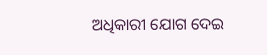ଅଧିକାରୀ ଯୋଗ ଦେଇ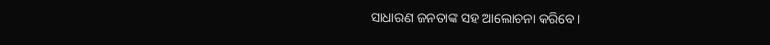ସାଧାରଣ ଜନତାଙ୍କ ସହ ଆଲୋଚନା କରିବେ।